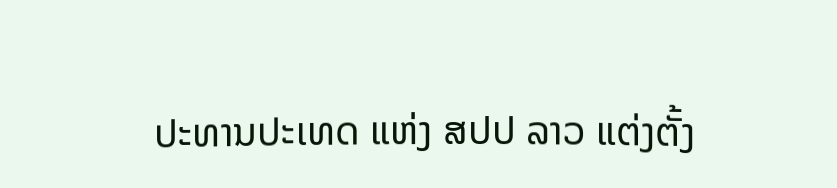ປະທານປະເທດ ແຫ່ງ ສປປ ລາວ ແຕ່ງຕັ້ງ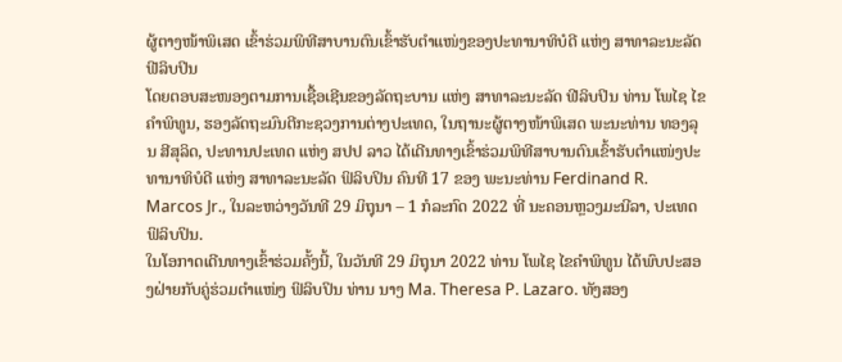ຜູ້ຕາງໜ້າພິເສດ ເຂົ້າຮ່ວມພິທີສາບານຕົນເຂົ້າຮັບຕຳແໜ່ງຂອງປະທານາທິບໍດີ ແຫ່ງ ສາທາລະນະລັດ ຟີລິບປິນ
ໂດຍຕອບສະໜອງຕາມການເຊື້ອເຊີນຂອງລັດຖະບານ ແຫ່ງ ສາທາລະນະລັດ ຟີລິບປິນ ທ່ານ ໂພໄຊ ໄຂຄຳພິທູນ, ຮອງລັດຖະມົນຕີກະຊວງການຕ່າງປະເທດ, ໃນຖານະຜູ້ຕາງໜ້າພິເສດ ພະນະທ່ານ ທອງລຸນ ສີສຸລິດ, ປະທານປະເທດ ແຫ່ງ ສປປ ລາວ ໄດ້ເດີນທາງເຂົ້າຮ່ວມພິທີສາບານຕົນເຂົ້າຮັບຕຳແໜ່ງປະທານາທິບໍດີ ແຫ່ງ ສາທາລະນະລັດ ຟິລິບປິນ ຄົນທີ 17 ຂອງ ພະນະທ່ານ Ferdinand R. Marcos Jr., ໃນລະຫວ່າງວັນທີ 29 ມິຖຸນາ – 1 ກໍລະກົດ 2022 ທີ່ ນະຄອນຫຼວງມະນີລາ, ປະເທດ ຟິລິບປິນ.
ໃນໂອກາດເດີນທາງເຂົ້າຮ່ວມຄັ້ງນີ້, ໃນວັນທີ 29 ມິຖຸນາ 2022 ທ່ານ ໂພໄຊ ໄຂຄຳພິທູນ ໄດ້ພົບປະສອງຝ່າຍກັບຄູ່ຮ່ວມຕຳແໜ່ງ ຟິລິບປິນ ທ່ານ ນາງ Ma. Theresa P. Lazaro. ທັງສອງ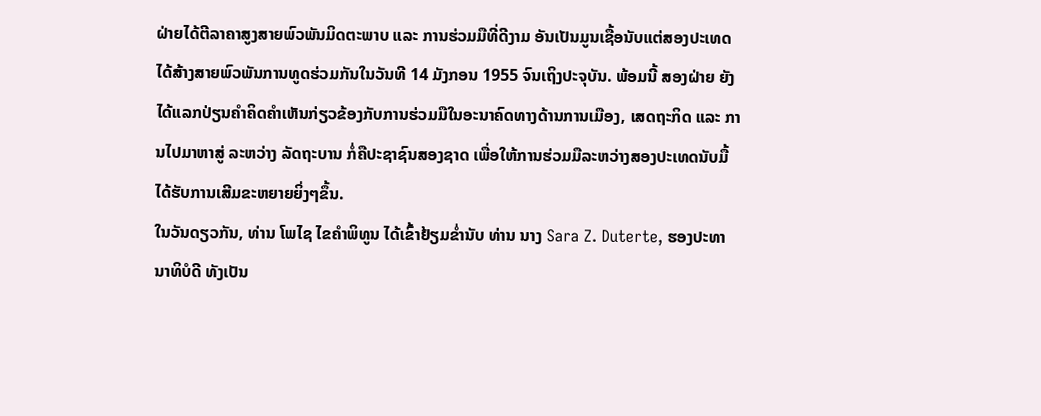ຝ່າຍໄດ້ຕີລາຄາສູງສາຍພົວພັນມິດຕະພາບ ແລະ ການຮ່ວມມືທີ່ດີງາມ ອັນເປັນມູນເຊື້ອນັບແຕ່ສອງປະເທດໄດ້ສ້າງສາຍພົວພັນການທູດຮ່ວມກັນໃນວັນທີ 14 ມັງກອນ 1955 ຈົນເຖິງປະຈຸບັນ. ພ້ອມນີ້ ສອງຝ່າຍ ຍັງໄດ້ແລກປ່ຽນຄຳຄິດຄຳເຫັນກ່ຽວຂ້ອງກັບການຮ່ວມມືໃນອະນາຄົດທາງດ້ານການເມືອງ, ເສດຖະກິດ ແລະ ການໄປມາຫາສູ່ ລະຫວ່າງ ລັດຖະບານ ກໍ່ຄືປະຊາຊົນສອງຊາດ ເພື່ອໃຫ້ການຮ່ວມມືລະຫວ່າງສອງປະເທດນັບມື້ໄດ້ຮັບການເສີມຂະຫຍາຍຍິ່ງໆຂຶ້ນ.
ໃນວັນດຽວກັນ, ທ່ານ ໂພໄຊ ໄຂຄຳພິທູນ ໄດ້ເຂົ້າຢ້ຽມຂໍ່ານັບ ທ່ານ ນາງ Sara Z. Duterte, ຮອງປະທານາທິບໍດີ ທັງເປັນ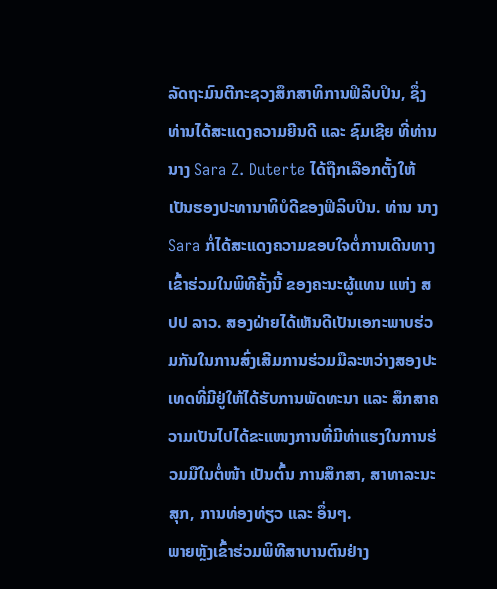ລັດຖະມົນຕີກະຊວງສຶກສາທິການຟິລິບປິນ, ຊຶ່ງທ່ານໄດ້ສະແດງຄວາມຍີນດີ ແລະ ຊົມເຊີຍ ທີ່ທ່ານ ນາງ Sara Z. Duterte ໄດ້ຖືກເລືອກຕັ້ງໃຫ້ເປັນຮອງປະທານາທິບໍດີຂອງຟິລິບປິນ. ທ່ານ ນາງ Sara ກໍ່ໄດ້ສະແດງຄວາມຂອບໃຈຕໍ່ການເດີນທາງເຂົ້າຮ່ວມໃນພິທີຄັ້ງນີ້ ຂອງຄະນະຜູ້ແທນ ແຫ່ງ ສປປ ລາວ. ສອງຝ່າຍໄດ້ເຫັນດີເປັນເອກະພາບຮ່ວມກັນໃນການສົ່ງເສີມການຮ່ວມມືລະຫວ່າງສອງປະເທດທີ່ມີຢູ່ໃຫ້ໄດ້ຮັບການພັດທະນາ ແລະ ສຶກສາຄວາມເປັນໄປໄດ້ຂະແໜງການທີ່ມີທ່າແຮງໃນການຮ່ວມມືໃນຕໍ່ໜ້າ ເປັນຕົ້ນ ການສຶກສາ, ສາທາລະນະສຸກ, ການທ່ອງທ່ຽວ ແລະ ອຶ່ນໆ.
ພາຍຫຼັງເຂົ້າຮ່ວມພິທີສາບານຕົນຢ່າງ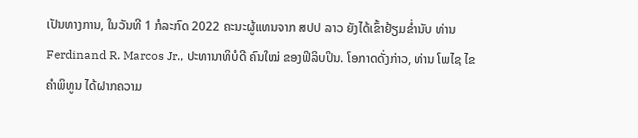ເປັນທາງການ, ໃນວັນທີ 1 ກໍລະກົດ 2022 ຄະນະຜູ້ແທນຈາກ ສປປ ລາວ ຍັງໄດ້ເຂົ້າຢ້ຽມຂໍ່ານັບ ທ່ານ Ferdinand R. Marcos Jr., ປະທານາທິບໍດີ ຄົນໃໝ່ ຂອງຟິລິບປິນ. ໂອກາດດັ່ງກ່າວ, ທ່ານ ໂພໄຊ ໄຂຄຳພິທູນ ໄດ້ຝາກຄວາມ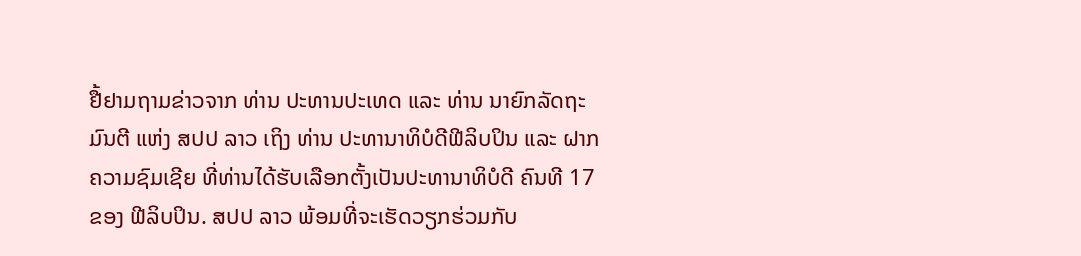ຢື້ຢາມຖາມຂ່າວຈາກ ທ່ານ ປະທານປະເທດ ແລະ ທ່ານ ນາຍົກລັດຖະມົນຕີ ແຫ່ງ ສປປ ລາວ ເຖິງ ທ່ານ ປະທານາທິບໍດີຟີລິບປິນ ແລະ ຝາກຄວາມຊົມເຊີຍ ທີ່ທ່ານໄດ້ຮັບເລືອກຕັ້ງເປັນປະທານາທິບໍດີ ຄົນທີ 17 ຂອງ ຟີລິບປິນ. ສປປ ລາວ ພ້ອມທີ່ຈະເຮັດວຽກຮ່ວມກັບ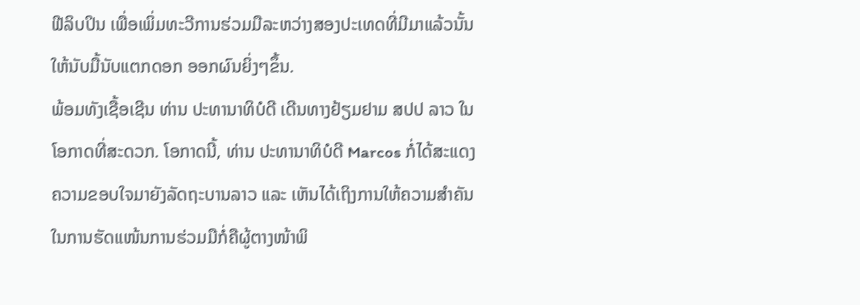ຟີລິບປິນ ເພື່ອເພິ່ມທະວີການຮ່ວມມືລະຫວ່າງສອງປະເທດທີ່ມີມາແລ້ວນັ້ນໃຫ້ນັບມື້ນັບແຕກດອກ ອອກຜົນຍິ່ງໆຂຶ້ນ.
ພ້ອມທັງເຊື້ອເຊີນ ທ່ານ ປະທານາທິບໍດີ ເດີນທາງຢ້ຽມຢາມ ສປປ ລາວ ໃນໂອກາດທີ່ສະດວກ. ໂອກາດນີ້, ທ່ານ ປະທານາທິບໍດີ Marcos ກໍ່ໄດ້ສະແດງຄວາມຂອບໃຈມາຍັງລັດຖະບານລາວ ແລະ ເຫັນໄດ້ເຖິງການໃຫ້ຄວາມສຳຄັນໃນການຮັດແໜ້ນການຮ່ວມມືກໍ່ຄືຜູ້ຕາງໜ້າພິ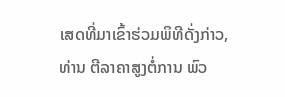ເສດທີ່ມາເຂົ້າຮ່ວມພິທີດັ່ງກ່າວ, ທ່ານ ຕີລາຄາສູງຕໍ່ການ ພົວ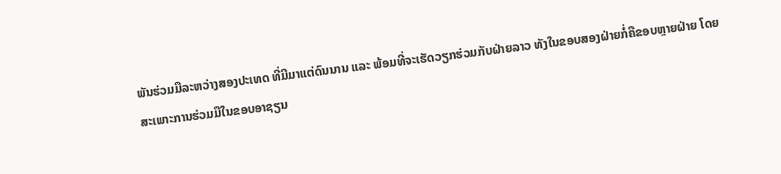ພັນຮ່ວມມືລະຫວ່າງສອງປະເທດ ທີ່ມີມາແຕ່ດົນນານ ແລະ ພ້ອມທີ່ຈະເຮັດວຽກຮ່ວມກັບຝ່າຍລາວ ທັງໃນຂອບສອງຝ່າຍກໍ່ຄືຂອບຫຼາຍຝ່າຍ ໂດຍສະເພາະການຮ່ວມມືໃນຂອບອາຊຽນ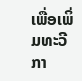ເພື່ອເພິ່ມທະວີກາ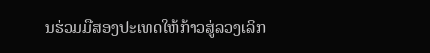ນຮ່ວມມືສອງປະເທດໃຫ້ກ້າວສູ່ລວງເລິກ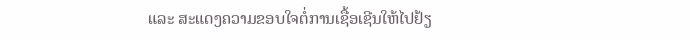ແລະ ສະແດງຄວາມຂອບໃຈຕໍ່ການເຊື້ອເຊີນໃຫ້ໄປຢ້ຽ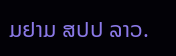ມຢາມ ສປປ ລາວ.